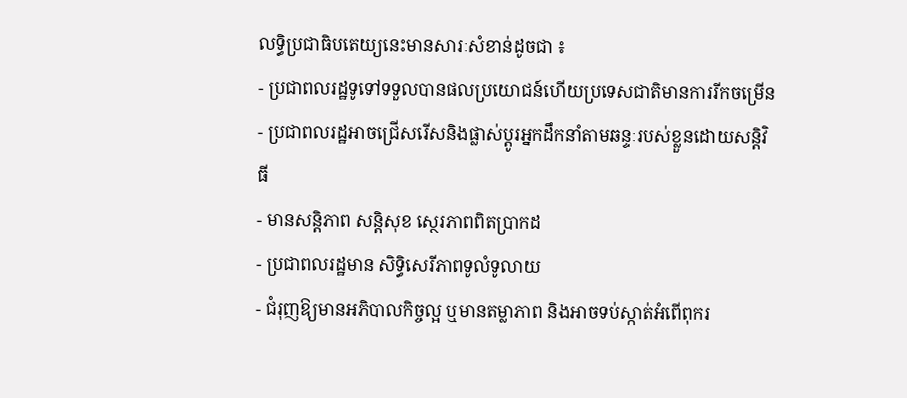លទ្ធិប្រជាធិបតេយ្យនេះមានសារៈសំខាន់ដូចជា ៖
- ប្រជាពលរដ្ឋទូទៅទទួលបានផលប្រយោជន៍ហើយប្រទេសជាតិមានការរីកចម្រើន
- ប្រជាពលរដ្ឋអាចជ្រើសរើសនិងផ្លាស់ប្តូរអ្នកដឹកនាំតាមឆន្ទៈរបស់ខ្លួនដោយសន្តិវិធី
- មានសន្តិភាព សន្តិសុខ ស្ថេរភាពពិតប្រាកដ
- ប្រជាពលរដ្ឋមាន សិទ្ធិសេរីភាពទូលំទូលាយ
- ជំរុញឱ្យមានអភិបាលកិច្ចល្អ ឬមានតម្លាភាព និងអាចទប់ស្កាត់អំពើពុករ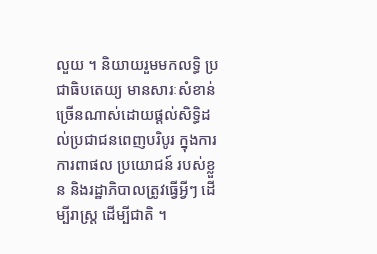លួយ ។ និយាយរួមមកលទ្ធិ ប្រជាធិបតេយ្យ មានសារៈសំខាន់ច្រើនណាស់ដោយផ្តល់សិទ្ធិដល់ប្រជាជនពេញបរិបូរ ក្នុងការការពាផល ប្រយោជន៍ របស់ខ្លួន និងរដ្ឋាភិបាលត្រូវធ្វើអ្វីៗ ដើម្បីរាស្រ្ត ដើម្បីជាតិ ។